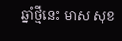ឆ្នាំថ្មីនេះ មាស សុខ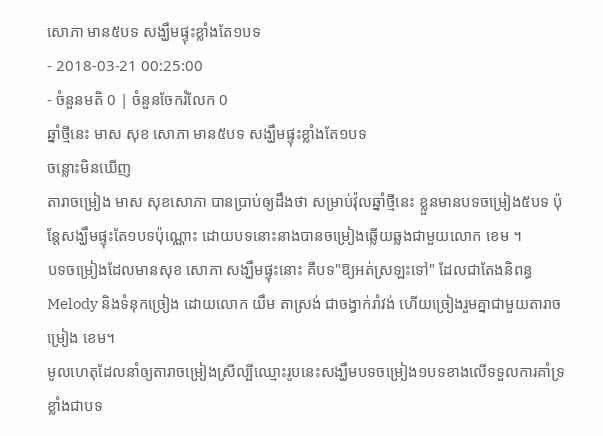សោភា មាន៥បទ សង្ឃឹមផ្ទុះខ្លាំងតែ១បទ
- 2018-03-21 00:25:00
- ចំនួនមតិ 0 | ចំនួនចែករំលែក 0
ឆ្នាំថ្មីនេះ មាស សុខ សោភា មាន៥បទ សង្ឃឹមផ្ទុះខ្លាំងតែ១បទ
ចន្លោះមិនឃើញ
តារាចម្រៀង មាស សុខសោភា បានប្រាប់ឲ្យដឹងថា សម្រាប់វ៉ុលឆ្នាំថ្មីនេះ ខ្លួនមានបទចម្រៀង៥បទ ប៉ុន្តែសង្ឃឹមផ្ទុះតែ១បទប៉ុណ្ណោះ ដោយបទនោះនាងបានចម្រៀងឆ្លើយឆ្លងជាមួយលោក ខេម ។
បទចម្រៀងដែលមានសុខ សោភា សង្ឃឹមផ្ទុះនោះ គឺបទ"ឱ្យអត់ស្រឡះទៅ" ដែលជាតែងនិពន្ធ Melody និងទំនុកច្រៀង ដោយលោក យឹម តាស្រង់ ជាចង្វាក់រាំវង់ ហើយច្រៀងរួមគ្នាជាមួយតារាចម្រៀង ខេម។
មូលហេតុដែលនាំឲ្យតារាចម្រៀងស្រីល្បីឈ្មោះរូបនេះសង្ឃឹមបទចម្រៀង១បទខាងលើទទួលការគាំទ្រខ្លាំងជាបទ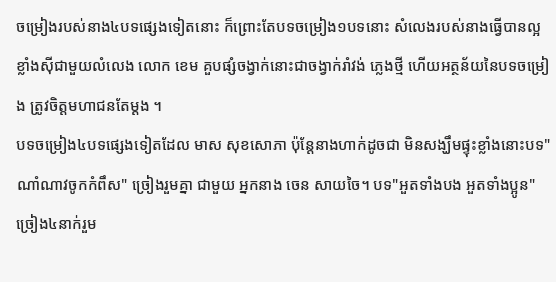ចម្រៀងរបស់នាង៤បទផ្សេងទៀតនោះ ក៏ព្រោះតែបទចម្រៀង១បទនោះ សំលេងរបស់នាងធ្វើបានល្អខ្លាំងស៊ីជាមួយលំលេង លោក ខេម គួបផ្សំចង្វាក់នោះជាចង្វាក់រាំវង់ ភ្លេងថ្មី ហើយអត្ថន័យនៃបទចម្រៀង ត្រូវចិត្តមហាជនតែម្ដង ។
បទចម្រៀង៤បទផ្សេងទៀតដែល មាស សុខសោភា ប៉ុន្តែនាងហាក់ដូចជា មិនសង្ឃឹមផ្ទុះខ្លាំងនោះបទ"ណាំណាវចូកកំពឹស" ច្រៀងរួមគ្នា ជាមួយ អ្នកនាង ចេន សាយចៃ។ បទ"អួតទាំងបង អួតទាំងប្អូន" ច្រៀង៤នាក់រួម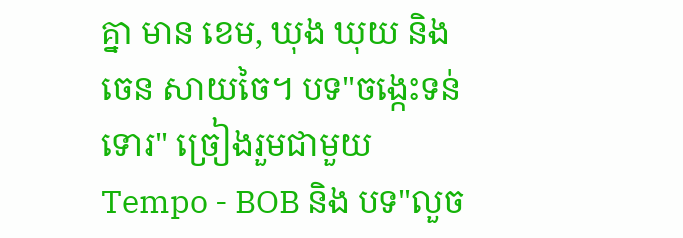គ្នា មាន ខេម, ឃុង ឃុយ និង ចេន សាយចៃ។ បទ"ចង្កេះទន់ទោរ" ច្រៀងរួមជាមួយ Tempo - BOB និង បទ"លួច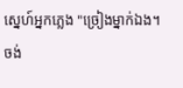ស្នេហ៍អ្នកភ្លេង "ច្រៀងម្នាក់ឯង។
ចង់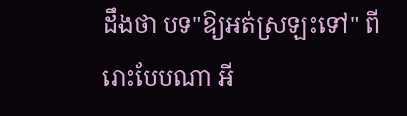ដឹងថា បទ"ឱ្យអត់ស្រឡះទៅ" ពីរោះបែបណា អី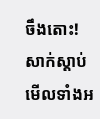ចឹងតោះ! សាក់ស្ដាប់មើលទាំងអ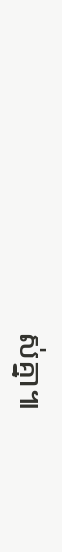ស់គ្នា៕